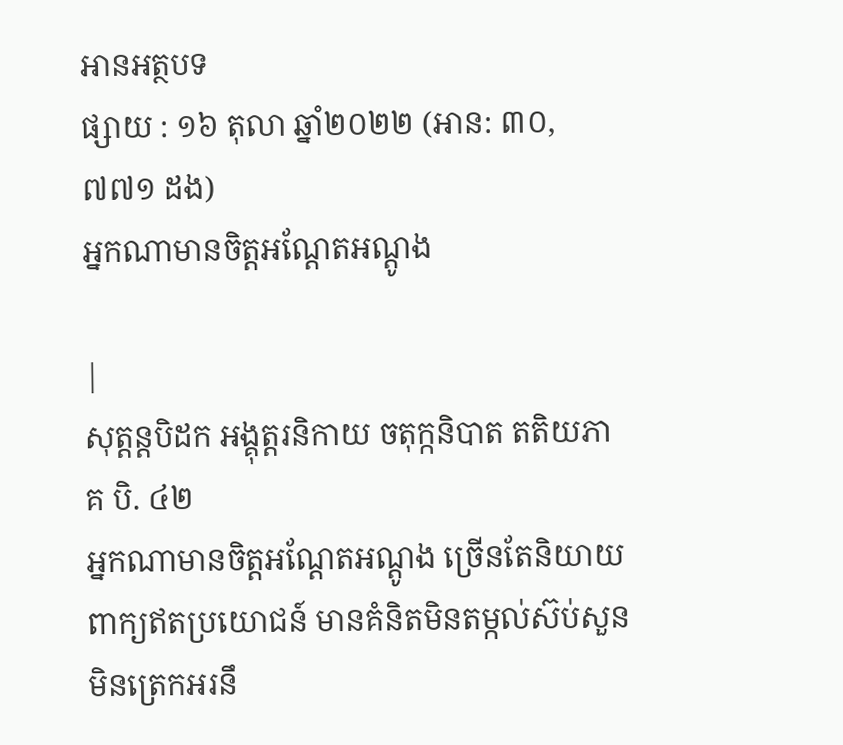អានអត្ថបទ
ផ្សាយ : ១៦ តុលា ឆ្នាំ២០២២ (អាន: ៣០,៧៧១ ដង)
អ្នកណាមានចិត្តអណ្តែតអណ្តូង

|
សុត្តន្តបិដក អង្គុត្តរនិកាយ ចតុក្កនិបាត តតិយភាគ បិ. ៤២
អ្នកណាមានចិត្តអណ្តែតអណ្តូង ច្រើនតែនិយាយពាក្យឥតប្រយោជន៍ មានគំនិតមិនតម្កល់ស៊ប់សួន មិនត្រេកអរនឹ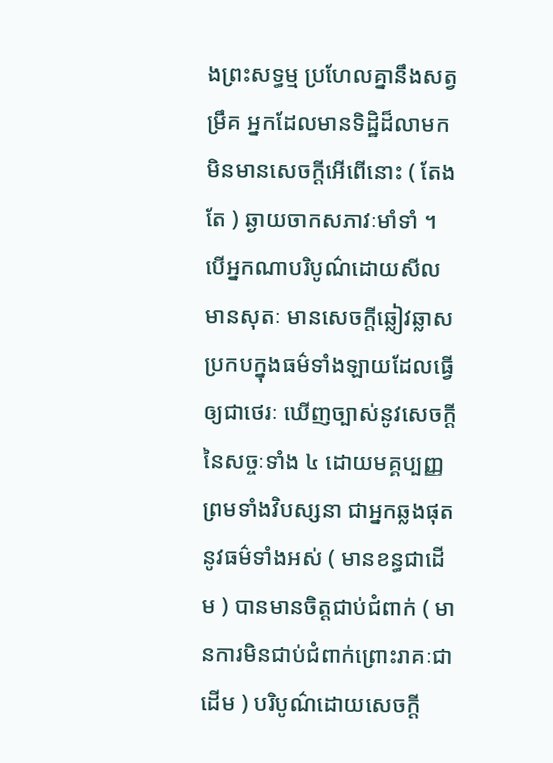ងព្រះសទ្ធម្ម ប្រហែលគ្នានឹងសត្វម្រឹគ អ្នកដែលមានទិដ្ឋិដ៏លាមក មិនមានសេចក្តីអើពើនោះ ( តែងតែ ) ឆ្ងាយចាកសភាវៈមាំទាំ ។ បើអ្នកណាបរិបូណ៌ដោយសីល មានសុតៈ មានសេចក្តីឆ្លៀវឆ្លាស ប្រកបក្នុងធម៌ទាំងឡាយដែលធ្វើឲ្យជាថេរៈ ឃើញច្បាស់នូវសេចក្តីនៃសច្ចៈទាំង ៤ ដោយមគ្គប្បញ្ញ ព្រមទាំងវិបស្សនា ជាអ្នកឆ្លងផុតនូវធម៌ទាំងអស់ ( មានខន្ធជាដើម ) បានមានចិត្តជាប់ជំពាក់ ( មានការមិនជាប់ជំពាក់ព្រោះរាគៈជាដើម ) បរិបូណ៌ដោយសេចក្តី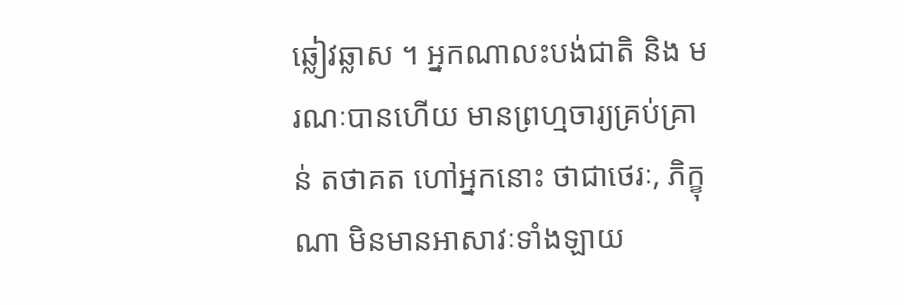ឆ្លៀវឆ្លាស ។ អ្នកណាលះបង់ជាតិ និង មរណៈបានហើយ មានព្រហ្មចារ្យគ្រប់គ្រាន់ តថាគត ហៅអ្នកនោះ ថាជាថេរៈ, ភិក្ខុណា មិនមានអាសាវៈទាំងឡាយ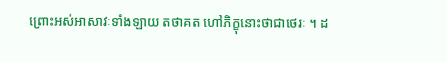ព្រោះអស់អាសាវៈទាំងឡាយ តថាគត ហៅភិក្ខុនោះថាជាថេរៈ ។ ដ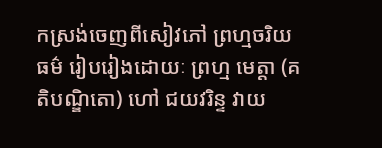កស្រង់ចេញពីសៀវភៅ ព្រហ្មចរិយធម៌ រៀបរៀងដោយៈ ព្រហ្ម មេត្តា (គតិបណ្ឌិតោ) ហៅ ជយវរិន្ទ វាយ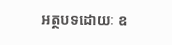អត្ថបទដោយៈ ឧ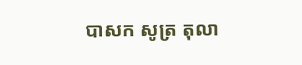បាសក សូត្រ តុលា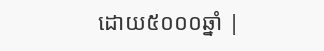ដោយ៥០០០ឆ្នាំ |